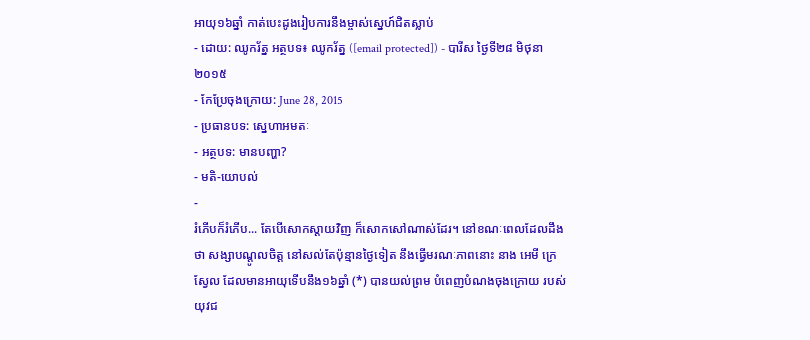អាយុ១៦ឆ្នាំ កាត់បេះដូងរៀបការនឹងម្ចាស់ស្នេហ៍ជិតស្លាប់
- ដោយ: ឈូករ័ត្ន អត្ថបទ៖ ឈូករ័ត្ន ([email protected]) - បារីស ថ្ងៃទី២៨ មិថុនា ២០១៥
- កែប្រែចុងក្រោយ: June 28, 2015
- ប្រធានបទ: ស្នេហាអមតៈ
- អត្ថបទ: មានបញ្ហា?
- មតិ-យោបល់
-
រំភើបក៏រំភើប... តែបើសោកស្ដាយវិញ ក៏សោកសៅណាស់ដែរ។ នៅខណៈពេលដែលដឹងថា សង្សាបណ្ដូលចិត្ត នៅសល់តែប៉ុន្មានថ្ងៃទៀត នឹងធ្វើមរណៈភាពនោះ នាង អេមី ក្រេស្វែល ដែលមានអាយុទើបនឹង១៦ឆ្នាំ (*) បានយល់ព្រម បំពេញបំណងចុងក្រោយ របស់យុវជ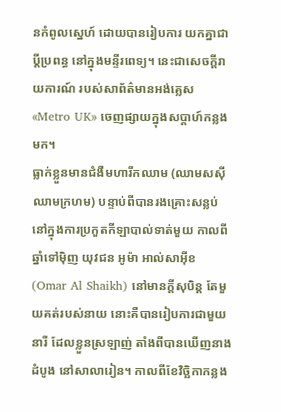នកំពូលស្នេហ៍ ដោយបានរៀបការ យកគ្នាជាប្ដីប្រពន្ធ នៅក្នុងមន្ទីរពេទ្យ។ នេះជាសេចក្ដីរាយការណ៍ របស់សាព័ត៌មានអង់គ្លេស «Metro UK» ចេញផ្សាយក្នុងសប្ដាហ៍កន្លងមក។
ធ្លាក់ខ្លួនមានជំងឺមហារីកឈាម (ឈាមសស៊ីឈាមក្រហម) បន្ទាប់ពីបានរងគ្រោះសន្លប់ នៅក្នុងការប្រកួតកីឡាបាល់ទាត់មួយ កាលពីឆ្នាំទៅម៉ិញ យុវជន អូម៉ា អាល់សាអ៊ីខ (Omar Al Shaikh) នៅមានក្ដីសុបិន្ដ តែមួយគត់របស់នាយ នោះគឺបានរៀបការជាមួយនារី ដែលខ្លួនស្រឡាញ់ តាំងពីបានឃើញនាងដំបូង នៅសាលារៀន។ កាលពីខែវិច្ឆិកាកន្លង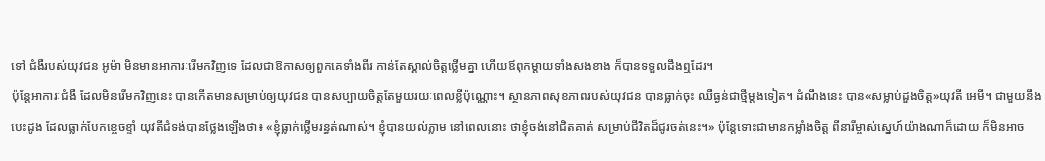ទៅ ជំងឺរបស់យុវជន អូម៉ា មិនមានអាការៈរើមកវិញទេ ដែលជាឱកាសឲ្យពួកគេទាំងពីរ កាន់តែស្គាល់ចិត្តថ្លើមគ្នា ហើយឪពុកម្ដាយទាំងសងខាង ក៏បានទទួលដឹងឮដែរ។
ប៉ុន្តែអាការៈជំងឺ ដែលមិនរើមកវិញនេះ បានកើតមានសម្រាប់ឲ្យយុវជន បានសប្បាយចិត្តតែមួយរយៈពេលខ្លីប៉ុណ្ណោះ។ ស្ថានភាពសុខភាពរបស់យុវជន បានធ្លាក់ចុះ ឈឺធ្ងន់ជាថ្មីម្ដងទៀត។ ដំណឹងនេះ បាន«សម្លាប់ដួងចិត្ត»យុវតី អេមី។ ជាមួយនឹងបេះដូង ដែលធ្លាក់បែកខ្ចេចខ្ទាំ យុវតីជំទង់បានថ្លែងឡើងថា៖ «ខ្ញុំធ្លាក់ថ្លើមរន្ធត់ណាស់។ ខ្ញុំបានយល់ភ្លាម នៅពេលនោះ ថាខ្ញុំចង់នៅជិតគាត់ សម្រាប់ជីវិតដ៏ជូរចត់នេះ។» ប៉ុន្តែទោះជាមានកម្លាំងចិត្ត ពីនារីម្ចាស់ស្នេហ៍យ៉ាងណាក៏ដោយ ក៏មិនអាច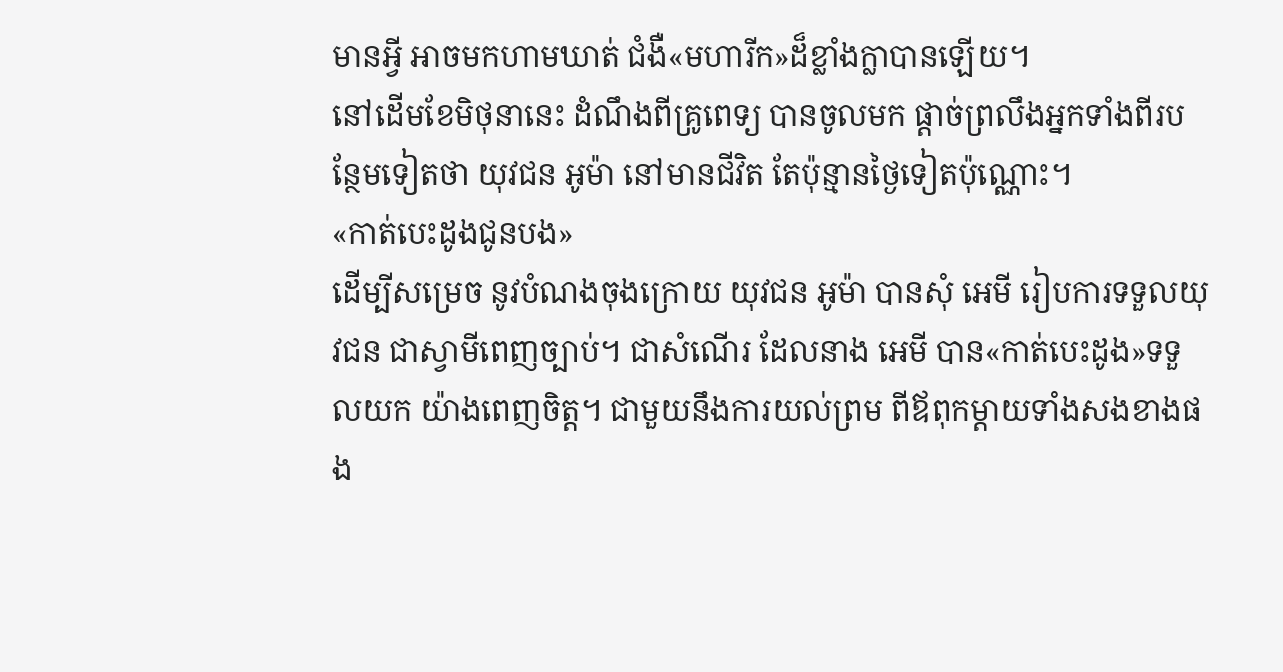មានអ្វី អាចមកហាមឃាត់ ជំងឺ«មហារីក»ដ៏ខ្លាំងក្លាបានឡើយ។
នៅដើមខែមិថុនានេះ ដំណឹងពីគ្រូពេទ្យ បានចូលមក ផ្ដាច់ព្រលឹងអ្នកទាំងពីរបន្ថែមទៀតថា យុវជន អូម៉ា នៅមានជីវិត តែប៉ុន្មានថ្ងៃទៀតប៉ុណ្ណោះ។
«កាត់បេះដូងជូនបង»
ដើម្បីសម្រេច នូវបំណងចុងក្រោយ យុវជន អូម៉ា បានសុំ អេមី រៀបការទទួលយុវជន ជាស្វាមីពេញច្បាប់។ ជាសំណើរ ដែលនាង អេមី បាន«កាត់បេះដូង»ទទួលយក យ៉ាងពេញចិត្ត។ ជាមួយនឹងការយល់ព្រម ពីឪពុកម្ដាយទាំងសងខាងផង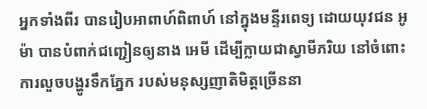អ្នកទាំងពីរ បានរៀបអាពាហ៍ពិពាហ៍ នៅក្នុងមន្ទីរពេទ្យ ដោយយុវជន អូម៉ា បានបំពាក់ជញ្ជៀនឲ្យនាង អេមី ដើម្បីក្លាយជាស្វាមីភរិយ នៅចំពោះការលួចបង្ហូរទឹកភ្នែក របស់មនុស្សញាតិមិត្តច្រើននា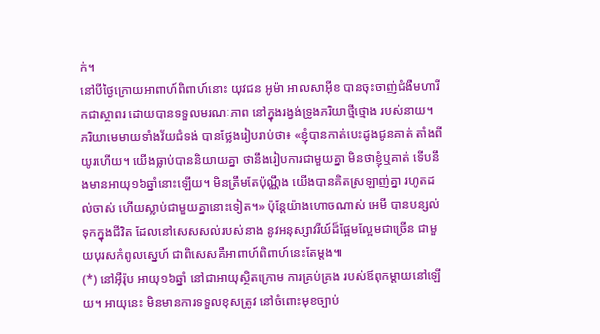ក់។
នៅបីថ្ងៃក្រោយអាពាហ៍ពិពាហ៍នោះ យុវជន អូម៉ា អាលសាអ៊ីខ បានចុះចាញ់ជំងឺមហារីកជាស្ថាពរ ដោយបានទទួលមរណៈភាព នៅក្នុងរង្វង់ទ្រូងភរិយាថ្មីថ្មោង របស់នាយ។
ភរិយាមេមាយទាំងវ័យជំទង់ បានថ្លែងរៀបរាប់ថា៖ «ខ្ញុំបានកាត់បេះដូងជូនគាត់ តាំងពីយូរហើយ។ យើងធ្លាប់បាននិយាយគ្នា ថានឹងរៀបការជាមួយគ្នា មិនថាខ្ញុំឬគាត់ ទើបនឹងមានអាយុ១៦ឆ្នាំនោះឡើយ។ មិនត្រឹមតែប៉ុណ្ណឹង យើងបានគិតស្រឡាញ់គ្នា រហូតដល់ចាស់ ហើយស្លាប់ជាមួយគ្នានោះទៀត។» ប៉ុន្តែយ៉ាងហោចណាស់ អេមី បានបន្សល់ទុកក្នុងជីវិត ដែលនៅសេសសល់របស់នាង នូវអនុស្សាវរីយ៍ដ៏ផ្អែមល្អែមជាច្រើន ជាមួយបុរសកំពូលស្នេហ៍ ជាពិសេសគឺអាពាហ៍ពិពាហ៍នេះតែម្ដង៕
(*) នៅអ៊ឺរ៉ុប អាយុ១៦ឆ្នាំ នៅជាអាយុស្ថិតក្រោម ការគ្រប់គ្រង របស់ឪពុកម្ដាយនៅឡើយ។ អាយុនេះ មិនមានការទទួលខុសត្រូវ នៅចំពោះមុខច្បាប់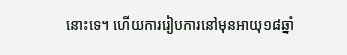នោះទេ។ ហើយការរៀបការនៅមុនអាយុ១៨ឆ្នាំ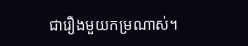ជារឿងមួយកម្រណាស់។